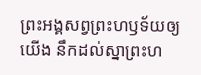ព្រះអង្គសព្វព្រះហឫទ័យឲ្យយើង នឹកដល់ស្នាព្រះហ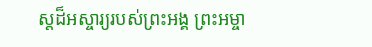ស្ដដ៏អស្ចារ្យរបស់ព្រះអង្គ ព្រះអម្ចា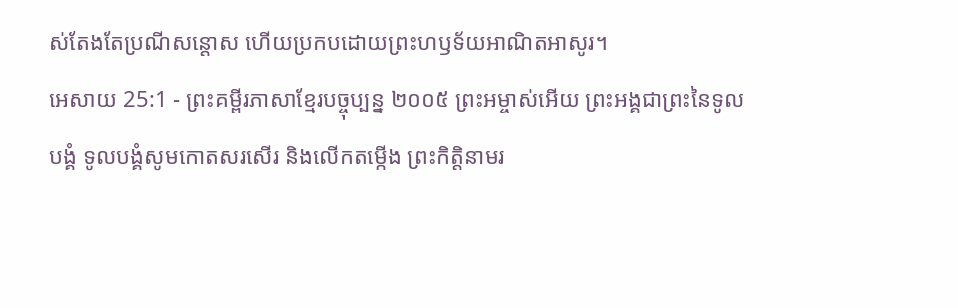ស់តែងតែប្រណីសន្ដោស ហើយប្រកបដោយព្រះហឫទ័យអាណិតអាសូរ។
អេសាយ 25:1 - ព្រះគម្ពីរភាសាខ្មែរបច្ចុប្បន្ន ២០០៥ ព្រះអម្ចាស់អើយ ព្រះអង្គជាព្រះនៃទូលបង្គំ ទូលបង្គំសូមកោតសរសើរ និងលើកតម្កើង ព្រះកិត្តិនាមរ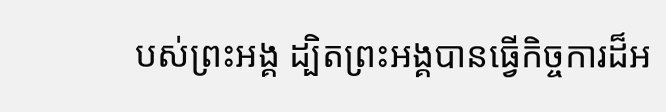បស់ព្រះអង្គ ដ្បិតព្រះអង្គបានធ្វើកិច្ចការដ៏អ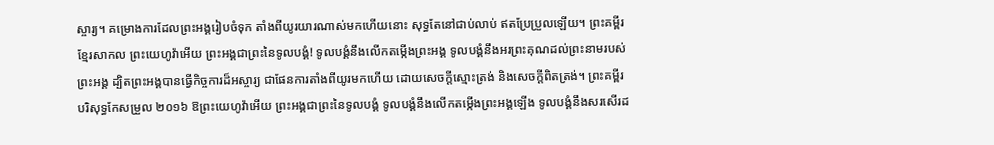ស្ចារ្យ។ គម្រោងការដែលព្រះអង្គរៀបចំទុក តាំងពីយូរយារណាស់មកហើយនោះ សុទ្ធតែនៅជាប់លាប់ ឥតប្រែប្រួលឡើយ។ ព្រះគម្ពីរខ្មែរសាកល ព្រះយេហូវ៉ាអើយ ព្រះអង្គជាព្រះនៃទូលបង្គំ! ទូលបង្គំនឹងលើកតម្កើងព្រះអង្គ ទូលបង្គំនឹងអរព្រះគុណដល់ព្រះនាមរបស់ព្រះអង្គ ដ្បិតព្រះអង្គបានធ្វើកិច្ចការដ៏អស្ចារ្យ ជាផែនការតាំងពីយូរមកហើយ ដោយសេចក្ដីស្មោះត្រង់ និងសេចក្ដីពិតត្រង់។ ព្រះគម្ពីរបរិសុទ្ធកែសម្រួល ២០១៦ ឱព្រះយេហូវ៉ាអើយ ព្រះអង្គជាព្រះនៃទូលបង្គំ ទូលបង្គំនឹងលើកតម្កើងព្រះអង្គឡើង ទូលបង្គំនឹងសរសើរដ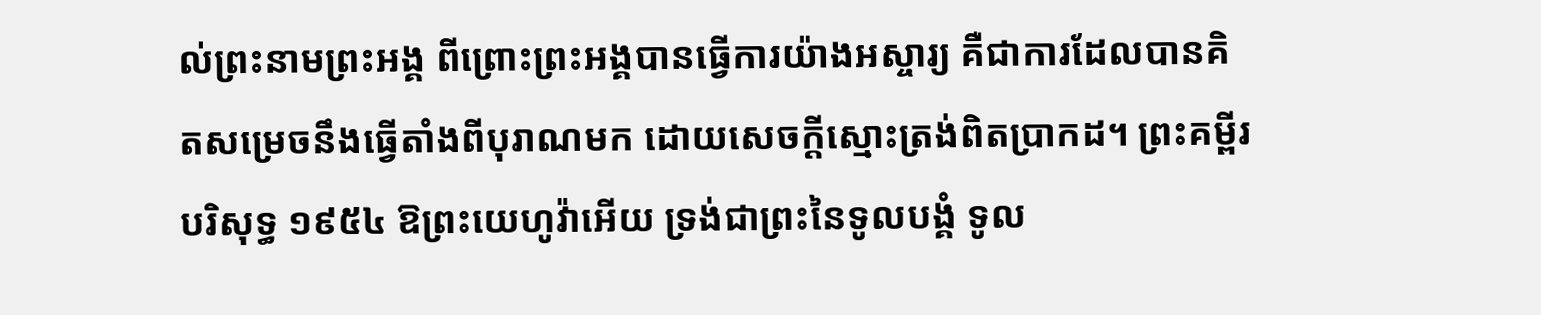ល់ព្រះនាមព្រះអង្គ ពីព្រោះព្រះអង្គបានធ្វើការយ៉ាងអស្ចារ្យ គឺជាការដែលបានគិតសម្រេចនឹងធ្វើតាំងពីបុរាណមក ដោយសេចក្ដីស្មោះត្រង់ពិតប្រាកដ។ ព្រះគម្ពីរបរិសុទ្ធ ១៩៥៤ ឱព្រះយេហូវ៉ាអើយ ទ្រង់ជាព្រះនៃទូលបង្គំ ទូល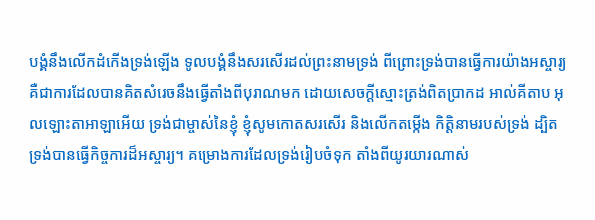បង្គំនឹងលើកដំកើងទ្រង់ឡើង ទូលបង្គំនឹងសរសើរដល់ព្រះនាមទ្រង់ ពីព្រោះទ្រង់បានធ្វើការយ៉ាងអស្ចារ្យ គឺជាការដែលបានគិតសំរេចនឹងធ្វើតាំងពីបុរាណមក ដោយសេចក្ដីស្មោះត្រង់ពិតប្រាកដ អាល់គីតាប អុលឡោះតាអាឡាអើយ ទ្រង់ជាម្ចាស់នៃខ្ញុំ ខ្ញុំសូមកោតសរសើរ និងលើកតម្កើង កិត្តិនាមរបស់ទ្រង់ ដ្បិតទ្រង់បានធ្វើកិច្ចការដ៏អស្ចារ្យ។ គម្រោងការដែលទ្រង់រៀបចំទុក តាំងពីយូរយារណាស់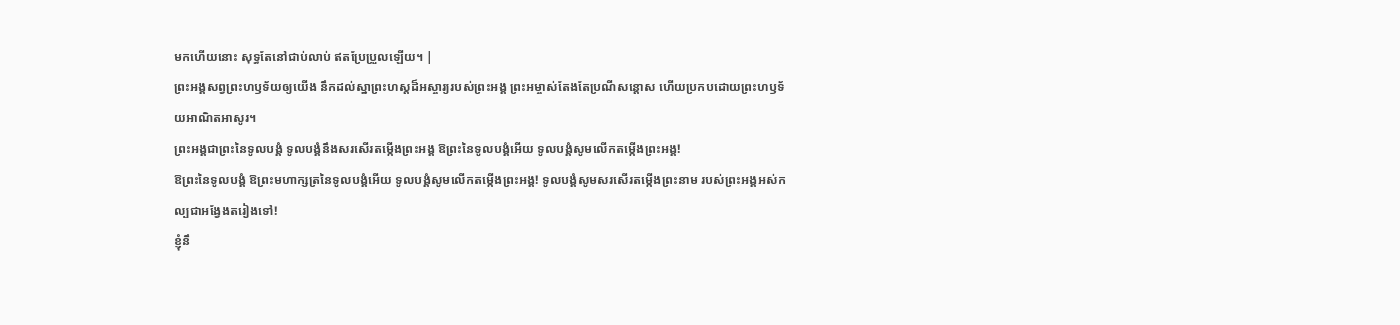មកហើយនោះ សុទ្ធតែនៅជាប់លាប់ ឥតប្រែប្រួលឡើយ។ |
ព្រះអង្គសព្វព្រះហឫទ័យឲ្យយើង នឹកដល់ស្នាព្រះហស្ដដ៏អស្ចារ្យរបស់ព្រះអង្គ ព្រះអម្ចាស់តែងតែប្រណីសន្ដោស ហើយប្រកបដោយព្រះហឫទ័យអាណិតអាសូរ។
ព្រះអង្គជាព្រះនៃទូលបង្គំ ទូលបង្គំនឹងសរសើរតម្កើងព្រះអង្គ ឱព្រះនៃទូលបង្គំអើយ ទូលបង្គំសូមលើកតម្កើងព្រះអង្គ!
ឱព្រះនៃទូលបង្គំ ឱព្រះមហាក្សត្រនៃទូលបង្គំអើយ ទូលបង្គំសូមលើកតម្កើងព្រះអង្គ! ទូលបង្គំសូមសរសើរតម្កើងព្រះនាម របស់ព្រះអង្គអស់កល្បជាអង្វែងតរៀងទៅ!
ខ្ញុំនឹ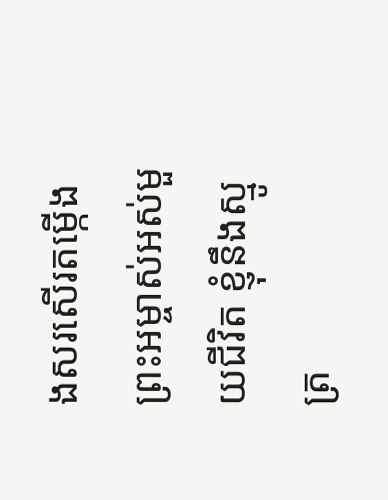ងសរសើរតម្កើងព្រះអម្ចាស់អស់មួយជីវិត ខ្ញុំនឹងស្មូត្រ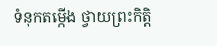ទំនុកតម្កើង ថ្វាយព្រះកិត្តិ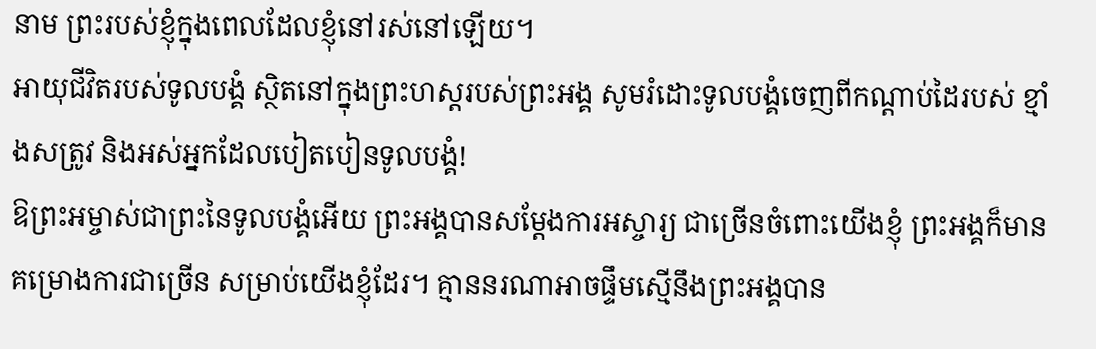នាម ព្រះរបស់ខ្ញុំក្នុងពេលដែលខ្ញុំនៅរស់នៅឡើយ។
អាយុជីវិតរបស់ទូលបង្គំ ស្ថិតនៅក្នុងព្រះហស្ដរបស់ព្រះអង្គ សូមរំដោះទូលបង្គំចេញពីកណ្ដាប់ដៃរបស់ ខ្មាំងសត្រូវ និងអស់អ្នកដែលបៀតបៀនទូលបង្គំ!
ឱព្រះអម្ចាស់ជាព្រះនៃទូលបង្គំអើយ ព្រះអង្គបានសម្តែងការអស្ចារ្យ ជាច្រើនចំពោះយើងខ្ញុំ ព្រះអង្គក៏មានគម្រោងការជាច្រើន សម្រាប់យើងខ្ញុំដែរ។ គ្មាននរណាអាចផ្ទឹមស្មើនឹងព្រះអង្គបាន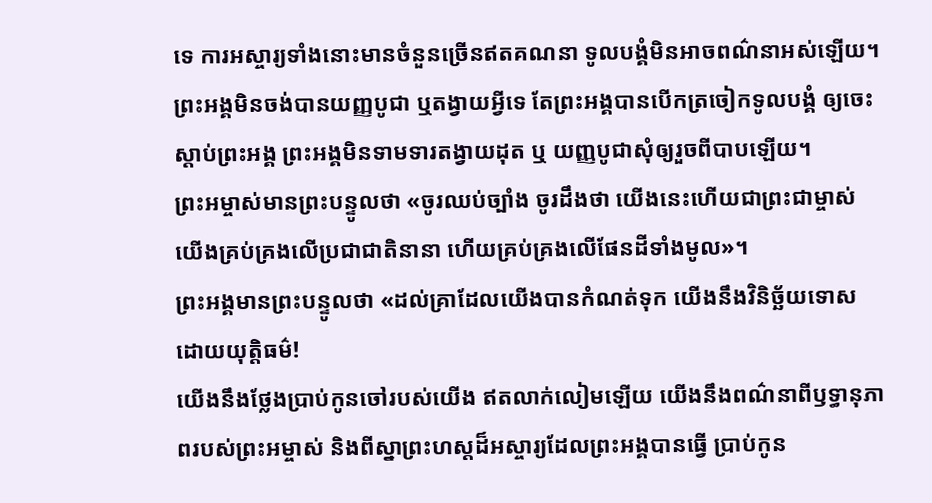ទេ ការអស្ចារ្យទាំងនោះមានចំនួនច្រើនឥតគណនា ទូលបង្គំមិនអាចពណ៌នាអស់ឡើយ។
ព្រះអង្គមិនចង់បានយញ្ញបូជា ឬតង្វាយអ្វីទេ តែព្រះអង្គបានបើកត្រចៀកទូលបង្គំ ឲ្យចេះស្ដាប់ព្រះអង្គ ព្រះអង្គមិនទាមទារតង្វាយដុត ឬ យញ្ញបូជាសុំឲ្យរួចពីបាបឡើយ។
ព្រះអម្ចាស់មានព្រះបន្ទូលថា «ចូរឈប់ច្បាំង ចូរដឹងថា យើងនេះហើយជាព្រះជាម្ចាស់ យើងគ្រប់គ្រងលើប្រជាជាតិនានា ហើយគ្រប់គ្រងលើផែនដីទាំងមូល»។
ព្រះអង្គមានព្រះបន្ទូលថា «ដល់គ្រាដែលយើងបានកំណត់ទុក យើងនឹងវិនិច្ឆ័យទោស ដោយយុត្តិធម៌!
យើងនឹងថ្លែងប្រាប់កូនចៅរបស់យើង ឥតលាក់លៀមឡើយ យើងនឹងពណ៌នាពីឫទ្ធានុភាពរបស់ព្រះអម្ចាស់ និងពីស្នាព្រះហស្ដដ៏អស្ចារ្យដែលព្រះអង្គបានធ្វើ ប្រាប់កូន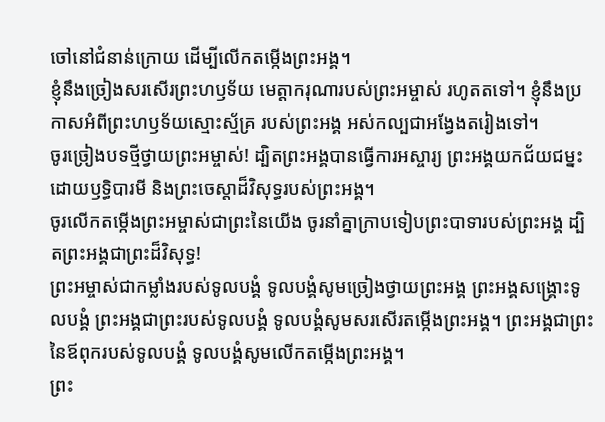ចៅនៅជំនាន់ក្រោយ ដើម្បីលើកតម្កើងព្រះអង្គ។
ខ្ញុំនឹងច្រៀងសរសើរព្រះហឫទ័យ មេត្តាករុណារបស់ព្រះអម្ចាស់ រហូតតទៅ។ ខ្ញុំនឹងប្រកាសអំពីព្រះហឫទ័យស្មោះស្ម័គ្រ របស់ព្រះអង្គ អស់កល្បជាអង្វែងតរៀងទៅ។
ចូរច្រៀងបទថ្មីថ្វាយព្រះអម្ចាស់! ដ្បិតព្រះអង្គបានធ្វើការអស្ចារ្យ ព្រះអង្គយកជ័យជម្នះដោយឫទ្ធិបារមី និងព្រះចេស្ដាដ៏វិសុទ្ធរបស់ព្រះអង្គ។
ចូរលើកតម្កើងព្រះអម្ចាស់ជាព្រះនៃយើង ចូរនាំគ្នាក្រាបទៀបព្រះបាទារបស់ព្រះអង្គ ដ្បិតព្រះអង្គជាព្រះដ៏វិសុទ្ធ!
ព្រះអម្ចាស់ជាកម្លាំងរបស់ទូលបង្គំ ទូលបង្គំសូមច្រៀងថ្វាយព្រះអង្គ ព្រះអង្គសង្គ្រោះទូលបង្គំ ព្រះអង្គជាព្រះរបស់ទូលបង្គំ ទូលបង្គំសូមសរសើរតម្កើងព្រះអង្គ។ ព្រះអង្គជាព្រះនៃឪពុករបស់ទូលបង្គំ ទូលបង្គំសូមលើកតម្កើងព្រះអង្គ។
ព្រះ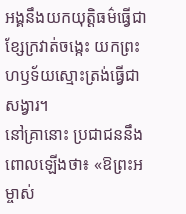អង្គនឹងយកយុត្តិធម៌ធ្វើជាខ្សែក្រវាត់ចង្កេះ យកព្រះហឫទ័យស្មោះត្រង់ធ្វើជាសង្វារ។
នៅគ្រានោះ ប្រជាជននឹងពោលឡើងថា៖ «ឱព្រះអម្ចាស់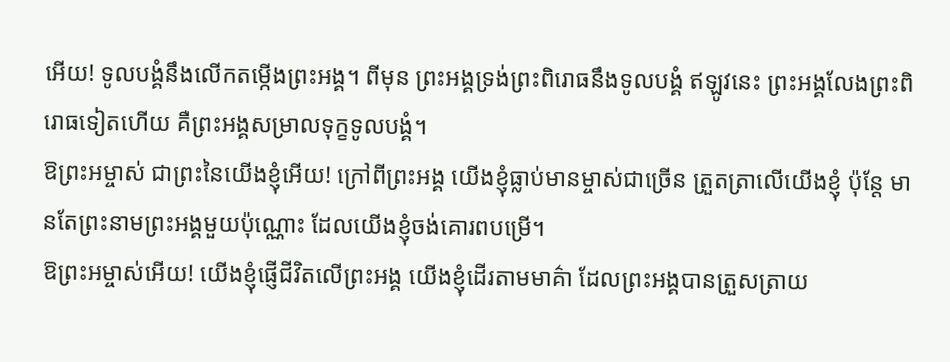អើយ! ទូលបង្គំនឹងលើកតម្កើងព្រះអង្គ។ ពីមុន ព្រះអង្គទ្រង់ព្រះពិរោធនឹងទូលបង្គំ ឥឡូវនេះ ព្រះអង្គលែងព្រះពិរោធទៀតហើយ គឺព្រះអង្គសម្រាលទុក្ខទូលបង្គំ។
ឱព្រះអម្ចាស់ ជាព្រះនៃយើងខ្ញុំអើយ! ក្រៅពីព្រះអង្គ យើងខ្ញុំធ្លាប់មានម្ចាស់ជាច្រើន ត្រួតត្រាលើយើងខ្ញុំ ប៉ុន្តែ មានតែព្រះនាមព្រះអង្គមួយប៉ុណ្ណោះ ដែលយើងខ្ញុំចង់គោរពបម្រើ។
ឱព្រះអម្ចាស់អើយ! យើងខ្ញុំផ្ញើជីវិតលើព្រះអង្គ យើងខ្ញុំដើរតាមមាគ៌ា ដែលព្រះអង្គបានត្រួសត្រាយ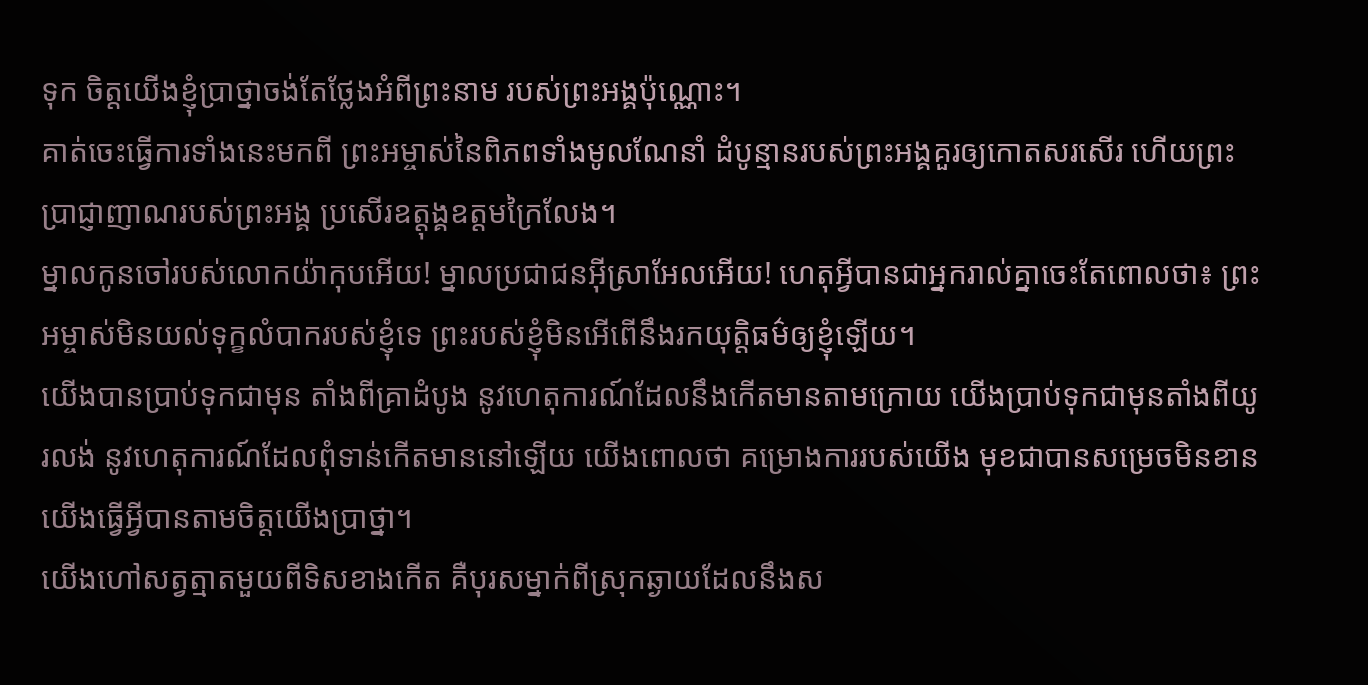ទុក ចិត្តយើងខ្ញុំប្រាថ្នាចង់តែថ្លែងអំពីព្រះនាម របស់ព្រះអង្គប៉ុណ្ណោះ។
គាត់ចេះធ្វើការទាំងនេះមកពី ព្រះអម្ចាស់នៃពិភពទាំងមូលណែនាំ ដំបូន្មានរបស់ព្រះអង្គគួរឲ្យកោតសរសើរ ហើយព្រះប្រាជ្ញាញាណរបស់ព្រះអង្គ ប្រសើរឧត្ដុង្គឧត្ដមក្រៃលែង។
ម្នាលកូនចៅរបស់លោកយ៉ាកុបអើយ! ម្នាលប្រជាជនអ៊ីស្រាអែលអើយ! ហេតុអ្វីបានជាអ្នករាល់គ្នាចេះតែពោលថា៖ ព្រះអម្ចាស់មិនយល់ទុក្ខលំបាករបស់ខ្ញុំទេ ព្រះរបស់ខ្ញុំមិនអើពើនឹងរកយុត្តិធម៌ឲ្យខ្ញុំឡើយ។
យើងបានប្រាប់ទុកជាមុន តាំងពីគ្រាដំបូង នូវហេតុការណ៍ដែលនឹងកើតមានតាមក្រោយ យើងប្រាប់ទុកជាមុនតាំងពីយូរលង់ នូវហេតុការណ៍ដែលពុំទាន់កើតមាននៅឡើយ យើងពោលថា គម្រោងការរបស់យើង មុខជាបានសម្រេចមិនខាន យើងធ្វើអ្វីបានតាមចិត្តយើងប្រាថ្នា។
យើងហៅសត្វត្មាតមួយពីទិសខាងកើត គឺបុរសម្នាក់ពីស្រុកឆ្ងាយដែលនឹងស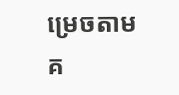ម្រេចតាម គ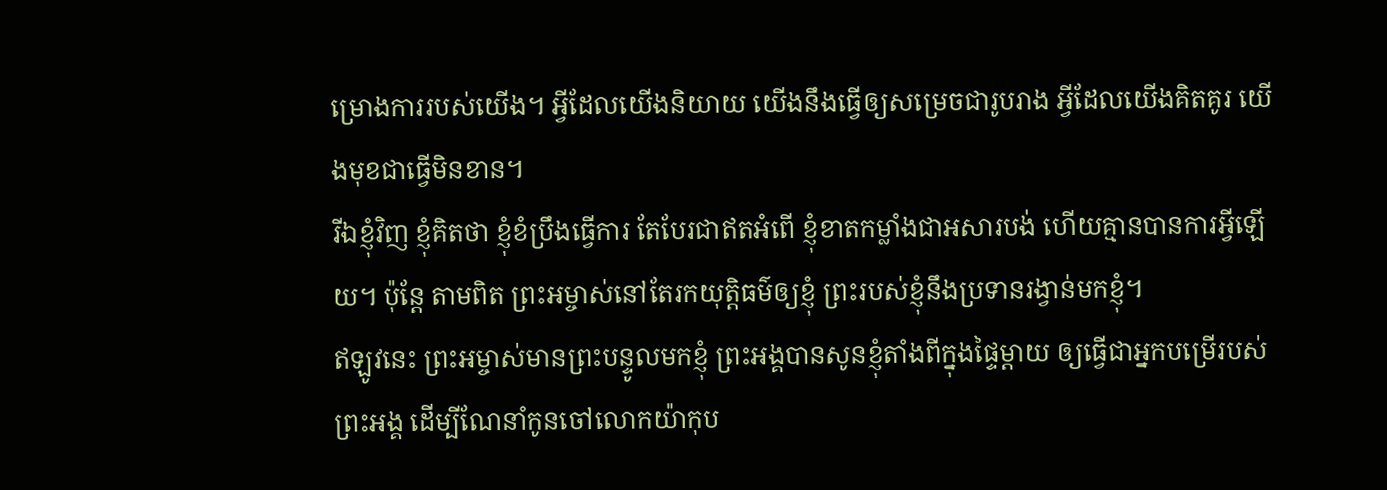ម្រោងការរបស់យើង។ អ្វីដែលយើងនិយាយ យើងនឹងធ្វើឲ្យសម្រេចជារូបរាង អ្វីដែលយើងគិតគូរ យើងមុខជាធ្វើមិនខាន។
រីឯខ្ញុំវិញ ខ្ញុំគិតថា ខ្ញុំខំប្រឹងធ្វើការ តែបែរជាឥតអំពើ ខ្ញុំខាតកម្លាំងជាអសារបង់ ហើយគ្មានបានការអ្វីឡើយ។ ប៉ុន្តែ តាមពិត ព្រះអម្ចាស់នៅតែរកយុត្តិធម៌ឲ្យខ្ញុំ ព្រះរបស់ខ្ញុំនឹងប្រទានរង្វាន់មកខ្ញុំ។
ឥឡូវនេះ ព្រះអម្ចាស់មានព្រះបន្ទូលមកខ្ញុំ ព្រះអង្គបានសូនខ្ញុំតាំងពីក្នុងផ្ទៃម្ដាយ ឲ្យធ្វើជាអ្នកបម្រើរបស់ព្រះអង្គ ដើម្បីណែនាំកូនចៅលោកយ៉ាកុប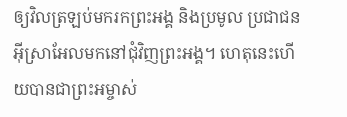ឲ្យវិលត្រឡប់មករកព្រះអង្គ និងប្រមូល ប្រជាជនអ៊ីស្រាអែលមកនៅជុំវិញព្រះអង្គ។ ហេតុនេះហើយបានជាព្រះអម្ចាស់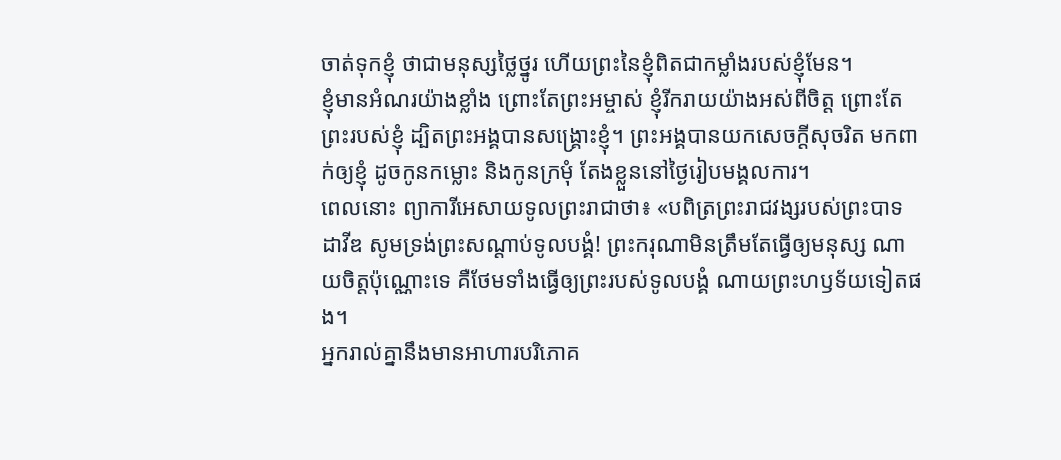ចាត់ទុកខ្ញុំ ថាជាមនុស្សថ្លៃថ្នូរ ហើយព្រះនៃខ្ញុំពិតជាកម្លាំងរបស់ខ្ញុំមែន។
ខ្ញុំមានអំណរយ៉ាងខ្លាំង ព្រោះតែព្រះអម្ចាស់ ខ្ញុំរីករាយយ៉ាងអស់ពីចិត្ត ព្រោះតែព្រះរបស់ខ្ញុំ ដ្បិតព្រះអង្គបានសង្គ្រោះខ្ញុំ។ ព្រះអង្គបានយកសេចក្ដីសុចរិត មកពាក់ឲ្យខ្ញុំ ដូចកូនកម្លោះ និងកូនក្រមុំ តែងខ្លួននៅថ្ងៃរៀបមង្គលការ។
ពេលនោះ ព្យាការីអេសាយទូលព្រះរាជាថា៖ «បពិត្រព្រះរាជវង្សរបស់ព្រះបាទដាវីឌ សូមទ្រង់ព្រះសណ្ដាប់ទូលបង្គំ! ព្រះករុណាមិនត្រឹមតែធ្វើឲ្យមនុស្ស ណាយចិត្តប៉ុណ្ណោះទេ គឺថែមទាំងធ្វើឲ្យព្រះរបស់ទូលបង្គំ ណាយព្រះហឫទ័យទៀតផង។
អ្នករាល់គ្នានឹងមានអាហារបរិភោគ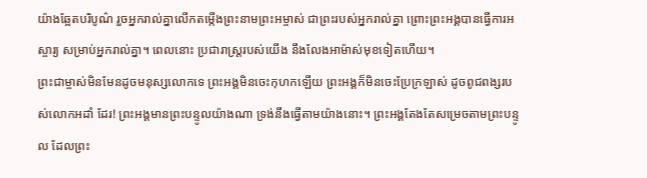យ៉ាងឆ្អែតបរិបូណ៌ រួចអ្នករាល់គ្នាលើកតម្កើងព្រះនាមព្រះអម្ចាស់ ជាព្រះរបស់អ្នករាល់គ្នា ព្រោះព្រះអង្គបានធ្វើការអស្ចារ្យ សម្រាប់អ្នករាល់គ្នា។ ពេលនោះ ប្រជារាស្ត្ររបស់យើង នឹងលែងអាម៉ាស់មុខទៀតហើយ។
ព្រះជាម្ចាស់មិនមែនដូចមនុស្សលោកទេ ព្រះអង្គមិនចេះកុហកឡើយ ព្រះអង្គក៏មិនចេះប្រែក្រឡាស់ ដូចពូជពង្សរបស់លោកអដាំ ដែរ! ព្រះអង្គមានព្រះបន្ទូលយ៉ាងណា ទ្រង់នឹងធ្វើតាមយ៉ាងនោះ។ ព្រះអង្គតែងតែសម្រេចតាមព្រះបន្ទូល ដែលព្រះ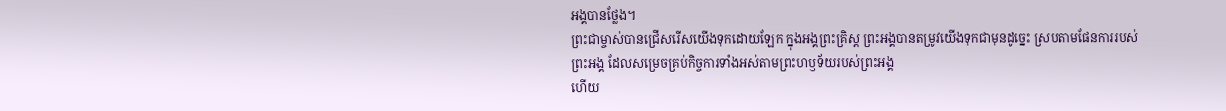អង្គបានថ្លែង។
ព្រះជាម្ចាស់បានជ្រើសរើសយើងទុកដោយឡែក ក្នុងអង្គព្រះគ្រិស្ត ព្រះអង្គបានតម្រូវយើងទុកជាមុនដូច្នេះ ស្របតាមផែនការរបស់ព្រះអង្គ ដែលសម្រេចគ្រប់កិច្ចការទាំងអស់តាមព្រះហឫទ័យរបស់ព្រះអង្គ
ហើយ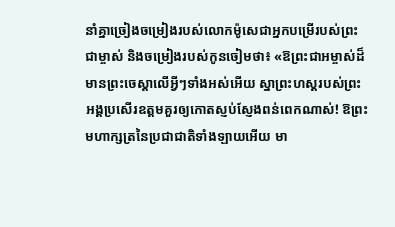នាំគ្នាច្រៀងចម្រៀងរបស់លោកម៉ូសេជាអ្នកបម្រើរបស់ព្រះជាម្ចាស់ និងចម្រៀងរបស់កូនចៀមថា៖ «ឱព្រះជាអម្ចាស់ដ៏មានព្រះចេស្ដាលើអ្វីៗទាំងអស់អើយ ស្នាព្រះហស្ដរបស់ព្រះអង្គប្រសើរឧត្ដមគួរឲ្យកោតស្ញប់ស្ញែងពន់ពេកណាស់! ឱព្រះមហាក្សត្រនៃប្រជាជាតិទាំងឡាយអើយ មា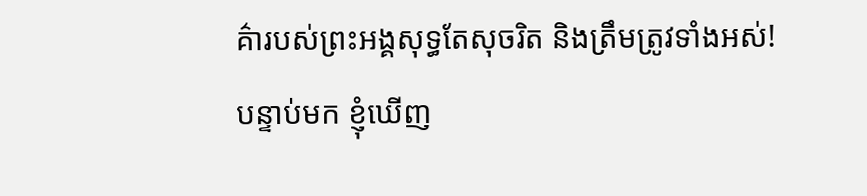គ៌ារបស់ព្រះអង្គសុទ្ធតែសុចរិត និងត្រឹមត្រូវទាំងអស់!
បន្ទាប់មក ខ្ញុំឃើញ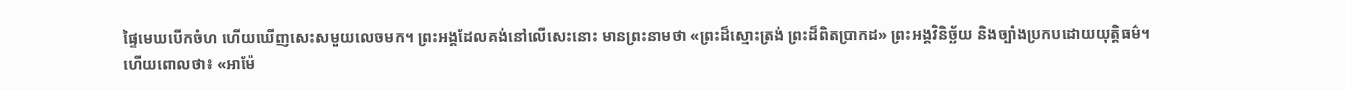ផ្ទៃមេឃបើកចំហ ហើយឃើញសេះសមួយលេចមក។ ព្រះអង្គដែលគង់នៅលើសេះនោះ មានព្រះនាមថា «ព្រះដ៏ស្មោះត្រង់ ព្រះដ៏ពិតប្រាកដ» ព្រះអង្គវិនិច្ឆ័យ និងច្បាំងប្រកបដោយយុត្តិធម៌។
ហើយពោលថា៖ «អាម៉ែ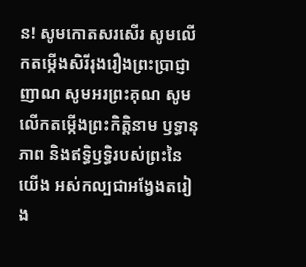ន! សូមកោតសរសើរ សូមលើកតម្កើងសិរីរុងរឿងព្រះប្រាជ្ញាញាណ សូមអរព្រះគុណ សូមលើកតម្កើងព្រះកិត្តិនាម ឫទ្ធានុភាព និងឥទ្ធិឫទ្ធិរបស់ព្រះនៃយើង អស់កល្បជាអង្វែងតរៀង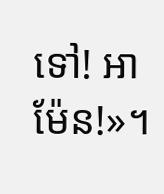ទៅ! អាម៉ែន!»។